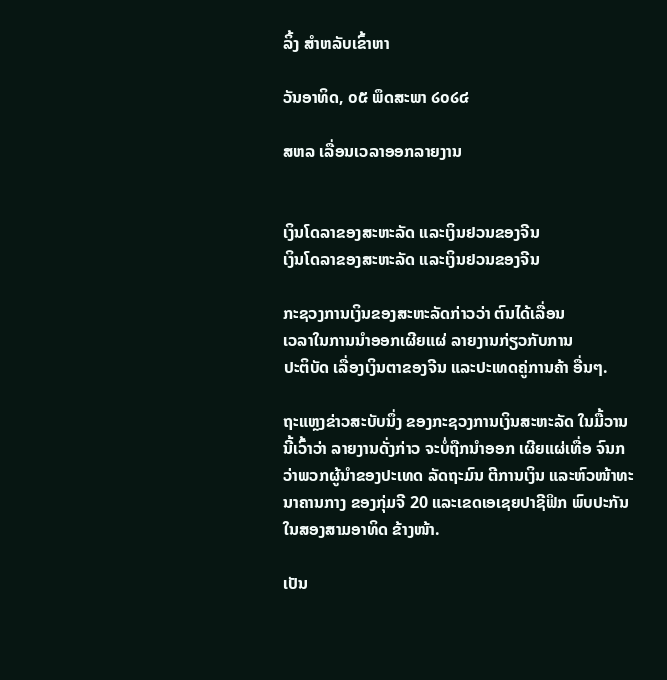ລິ້ງ ສຳຫລັບເຂົ້າຫາ

ວັນອາທິດ, ໐໕ ພຶດສະພາ ໒໐໒໔

ສຫລ ເລື່ອນເວລາອອກລາຍງານ


ເງິນໂດລາຂອງສະຫະລັດ ແລະເງິນຢວນຂອງຈີນ
ເງິນໂດລາຂອງສະຫະລັດ ແລະເງິນຢວນຂອງຈີນ

ກະຊວງການເງິນຂອງສະຫະລັດກ່າວວ່າ ຕົນໄດ້ເລື່ອນ
ເວລາໃນການນຳອອກເຜີຍແຜ່ ລາຍງານກ່ຽວກັບການ
ປະຕິບັດ ເລື່ອງເງິນຕາຂອງຈີນ ແລະປະເທດຄູ່ການຄ້າ ອື່ນໆ.

ຖະແຫຼງຂ່າວສະບັບນຶ່ງ ຂອງກະຊວງການເງິນສະຫະລັດ ໃນມື້ວານນີ້ເວົ້າວ່າ ລາຍງານດັ່ງກ່າວ ຈະບໍ່ຖືກນຳອອກ ເຜີຍແຜ່ເທື່ອ ຈົນກວ່າພວກຜູ້ນຳຂອງປະເທດ ລັດຖະມົນ ຕີການເງິນ ແລະຫົວໜ້າທະນາຄານກາງ ຂອງກຸ່ມຈີ 20 ແລະເຂດເອເຊຍປາຊີຟິກ ພົບປະກັນໃນສອງສາມອາທິດ ຂ້າງໜ້າ.

ເປັນ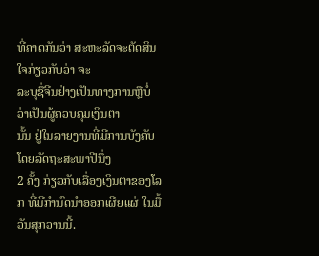ທີ່ຄາດກັນວ່າ ສະຫະລັດຈະຕັດສິນໃຈກ່ຽວກັບວ່າ ຈະ
ລະບຸຊື່ຈີນຢ່າງເປັນທາງການຫຼືບໍ່ ວ່າເປັນຜູ້ຄວບຄຸມເງິນຕາ
ນັ້ນ ຢູ່ໃນລາຍງານທີ່ມີການບັງຄັບ ໂດຍລັດຖະສະພາປີນຶ່ງ
2 ຄັ້ງ ກ່ຽວກັບເລື່ອງເງິນຕາຂອງໂລກ ທີ່ມີກຳນົດນຳອອກເຜີຍແຜ່ ໃນມື້ວັນສຸກວານນີ້.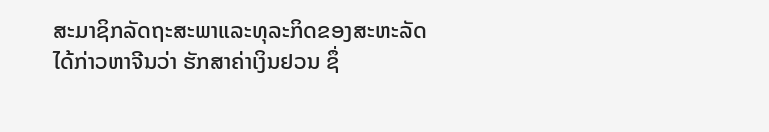ສະມາຊິກລັດຖະສະພາແລະທຸລະກິດຂອງສະຫະລັດໄດ້ກ່າວຫາຈີນວ່າ ຮັກສາຄ່າເງິນຢວນ ຊຶ່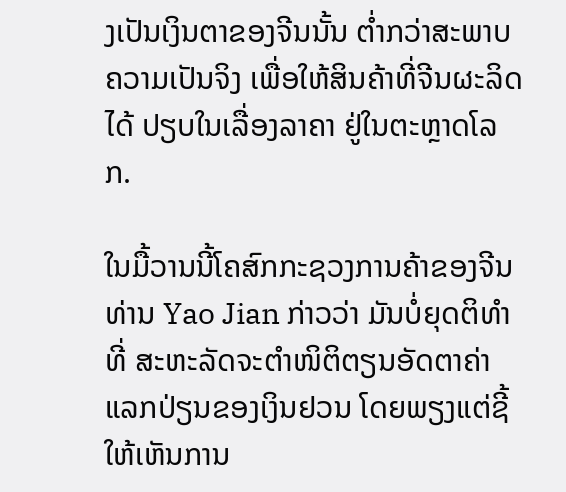ງເປັນເງິນຕາຂອງຈີນນັ້ນ ຕໍ່າກວ່າສະພາບຄວາມເປັນຈິງ ເພື່ອໃຫ້ສິນຄ້າທີ່ຈີນຜະລິດໄດ້ ປຽບໃນເລື່ອງລາຄາ ຢູ່ໃນຕະຫຼາດໂລກ.

ໃນມື້ວານນີ້ໂຄສົກກະຊວງການຄ້າຂອງຈີນ ທ່ານ Yao Jian ກ່າວວ່າ ມັນບໍ່ຍຸດຕິທຳທີ່ ສະຫະລັດຈະຕຳໜິຕິຕຽນອັດຕາຄ່າແລກປ່ຽນຂອງເງິນຢວນ ໂດຍພຽງແຕ່ຊີ້ໃຫ້ເຫັນການ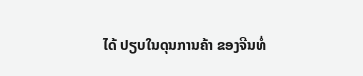ໄດ້ ປຽບໃນດຸນການຄ້າ ຂອງຈີນທໍ່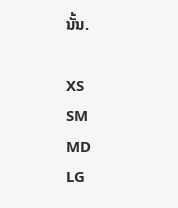ນັ້ນ.

XS
SM
MD
LG